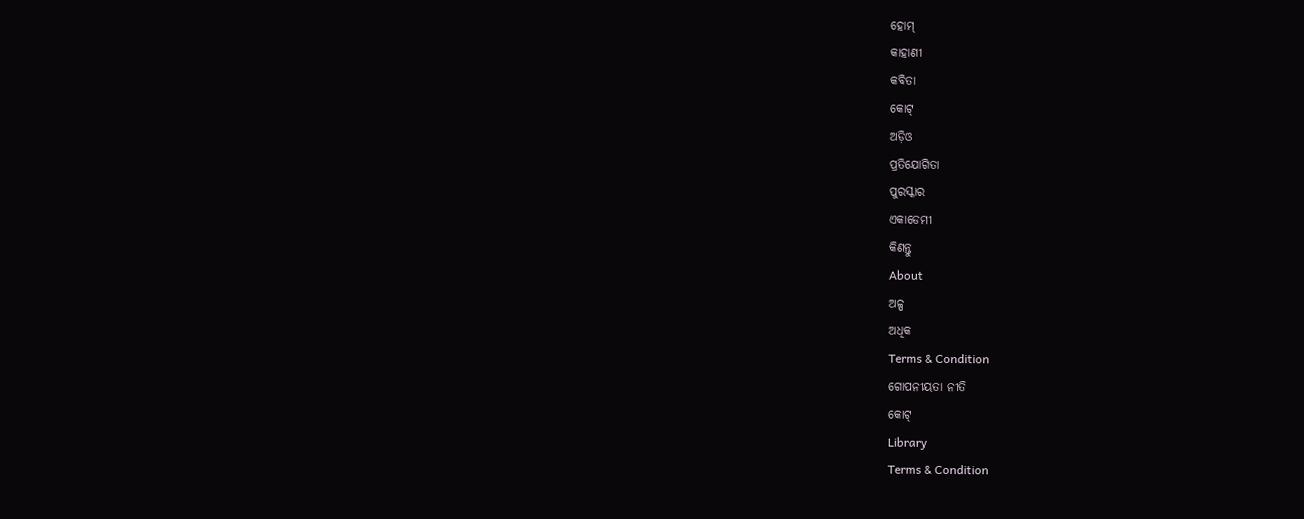ହୋମ୍
କାହାଣୀ
କବିତା
କୋଟ୍
ଅଡ଼ିଓ
ପ୍ରତିଯୋଗିତା
ପୁରସ୍କାର
ଏକାଡେମୀ
କିଣନ୍ତୁ
About
ଅଳ୍ପ
ଅଧିକ
Terms & Condition
ଗୋପନୀୟତା ନୀତି
କୋଟ୍
Library
Terms & Condition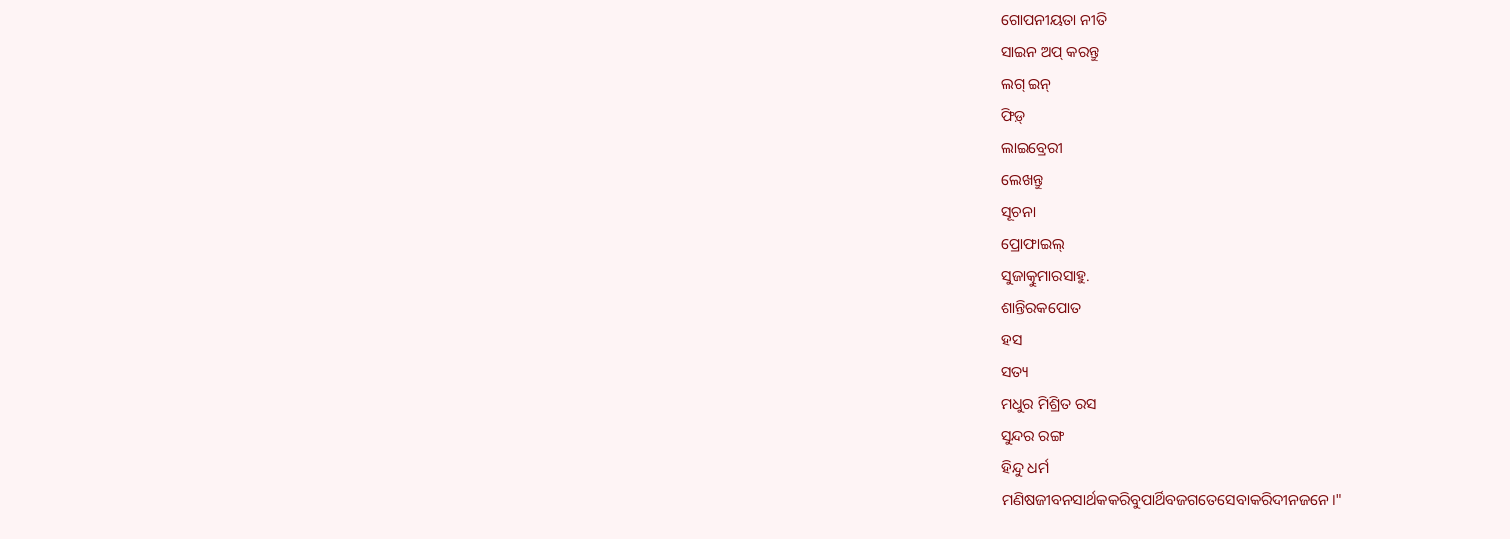ଗୋପନୀୟତା ନୀତି
ସାଇନ ଅପ୍ କରନ୍ତୁ
ଲଗ୍ ଇନ୍
ଫିଡ଼୍
ଲାଇବ୍ରେରୀ
ଲେଖନ୍ତୁ
ସୂଚନା
ପ୍ରୋଫାଇଲ୍
ସୁଜାତ୍କୁମାରସାହୁ.
ଶାନ୍ତିରକପୋତ
ହସ
ସତ୍ୟ
ମଧୁର ମିଶ୍ରିତ ରସ
ସୁନ୍ଦର ରଙ୍ଗ
ହିନ୍ଦୁ ଧର୍ମ
ମଣିଷଜୀବନସାର୍ଥକକରିବୁପାର୍ଥିବଜଗତେସେବାକରିଦୀନଜନେ।"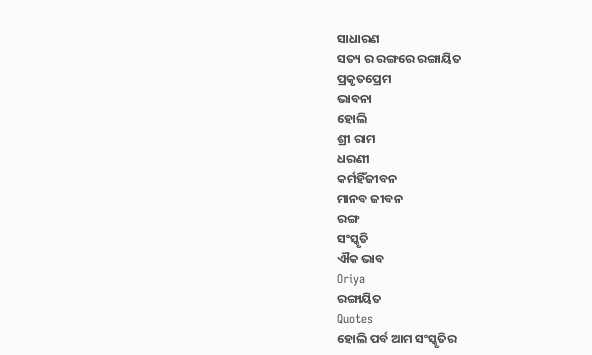ସାଧାରଣ
ସତ୍ୟ ର ରଙ୍ଗରେ ରଙ୍ଗାୟିତ
ପ୍ରକୃତପ୍ରେମ
ଭାବନା
ହୋଲି
ଶ୍ରୀ ରାମ
ଧରଣୀ
କର୍ମହିଁଜୀବନ
ମାନବ ଜୀବନ
ରଙ୍ଗ
ସଂସ୍କୃତି
ଐକ ଭାବ
Oriya
ରଙ୍ଗାୟିତ
Quotes
ହୋଲି ପର୍ବ ଆମ ସଂସ୍କୃତିର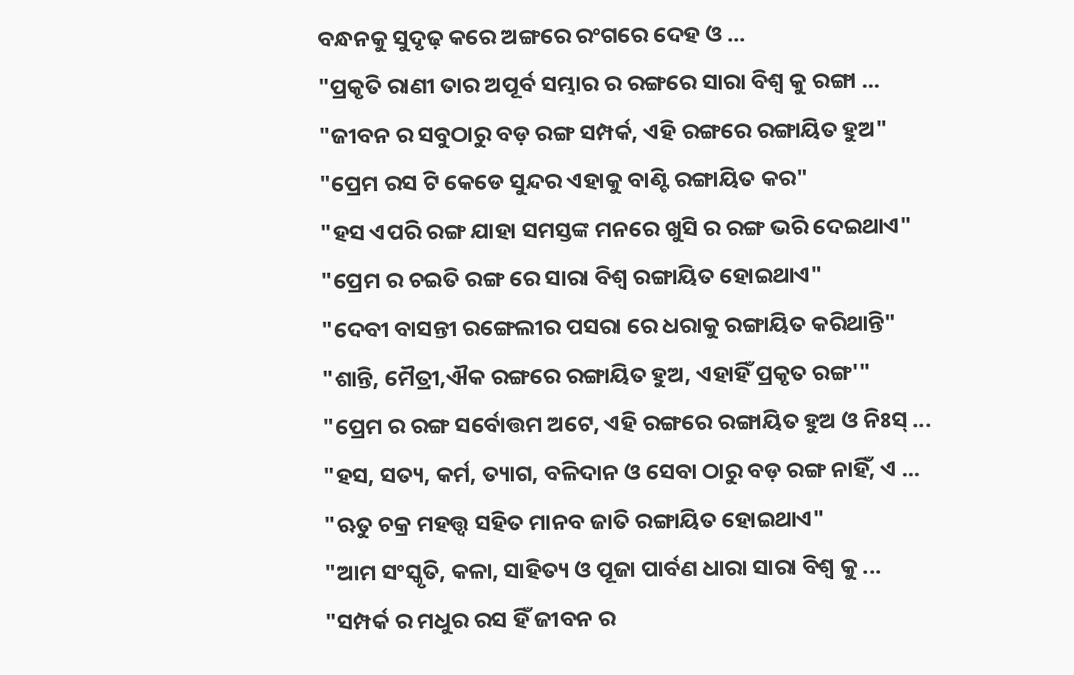ବନ୍ଧନକୁ ସୁଦୃଢ଼ କରେ ଅଙ୍ଗରେ ରଂଗରେ ଦେହ ଓ ...
"ପ୍ରକୃତି ରାଣୀ ତାର ଅପୂର୍ବ ସମ୍ଭାର ର ରଙ୍ଗରେ ସାରା ବିଶ୍ବ କୁ ରଙ୍ଗା ...
"ଜୀବନ ର ସବୁଠାରୁ ବଡ଼ ରଙ୍ଗ ସମ୍ପର୍କ, ଏହି ରଙ୍ଗରେ ରଙ୍ଗାୟିତ ହୁଅ"
"ପ୍ରେମ ରସ ଟି କେଡେ ସୁନ୍ଦର ଏହାକୁ ବାଣ୍ଟି ରଙ୍ଗାୟିତ କର"
"ହସ ଏପରି ରଙ୍ଗ ଯାହା ସମସ୍ତଙ୍କ ମନରେ ଖୁସି ର ରଙ୍ଗ ଭରି ଦେଇଥାଏ"
"ପ୍ରେମ ର ଚଇତି ରଙ୍ଗ ରେ ସାରା ବିଶ୍ବ ରଙ୍ଗାୟିତ ହୋଇଥାଏ"
"ଦେବୀ ବାସନ୍ତୀ ରଙ୍ଗେଲୀର ପସରା ରେ ଧରାକୁ ରଙ୍ଗାୟିତ କରିଥାନ୍ତି"
"ଶାନ୍ତି, ମୈତ୍ରୀ,ଐକ ରଙ୍ଗରେ ରଙ୍ଗାୟିତ ହୁଅ, ଏହାହିଁ ପ୍ରକୃତ ରଙ୍ଗ'"
"ପ୍ରେମ ର ରଙ୍ଗ ସର୍ବୋତ୍ତମ ଅଟେ, ଏହି ରଙ୍ଗରେ ରଙ୍ଗାୟିତ ହୁଅ ଓ ନିଃସ୍ ...
"ହସ, ସତ୍ୟ, କର୍ମ, ତ୍ୟାଗ, ବଳିଦାନ ଓ ସେବା ଠାରୁ ବଡ଼ ରଙ୍ଗ ନାହିଁ, ଏ ...
"ଋତୁ ଚକ୍ର ମହତ୍ତ୍ଵ ସହିତ ମାନବ ଜାତି ରଙ୍ଗାୟିତ ହୋଇଥାଏ"
"ଆମ ସଂସ୍କୃତି, କଳା, ସାହିତ୍ୟ ଓ ପୂଜା ପାର୍ବଣ ଧାରା ସାରା ବିଶ୍ବ କୁ ...
"ସମ୍ପର୍କ ର ମଧୁର ରସ ହିଁ ଜୀବନ ର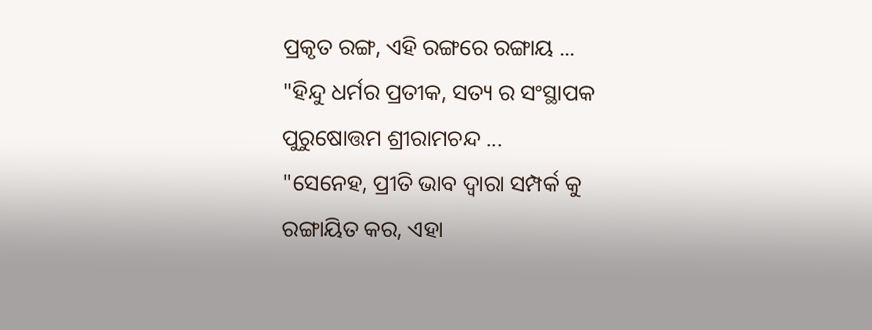ପ୍ରକୃତ ରଙ୍ଗ, ଏହି ରଙ୍ଗରେ ରଙ୍ଗାୟ ...
"ହିନ୍ଦୁ ଧର୍ମର ପ୍ରତୀକ, ସତ୍ୟ ର ସଂସ୍ଥାପକ ପୁରୁଷୋତ୍ତମ ଶ୍ରୀରାମଚନ୍ଦ ...
"ସେନେହ, ପ୍ରୀତି ଭାବ ଦ୍ବାରା ସମ୍ପର୍କ କୁ ରଙ୍ଗାୟିତ କର, ଏହା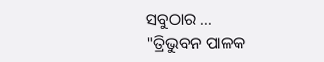ସବୁଠାର ...
"ତ୍ରିଭୁବନ ପାଳକ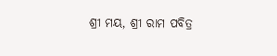ଶ୍ରୀ ମୟ, ଶ୍ରୀ ରାମ ପବିତ୍ର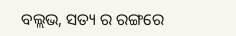ବଲ୍ଲଭ, ସତ୍ୟ ର ରଙ୍ଗରେ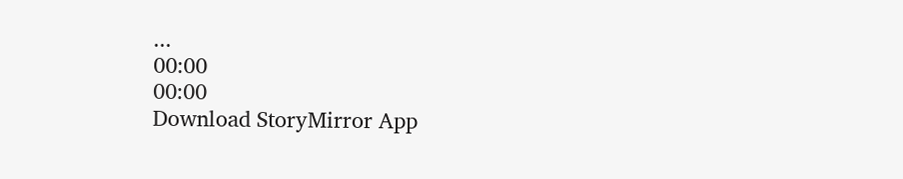...
00:00
00:00
Download StoryMirror App